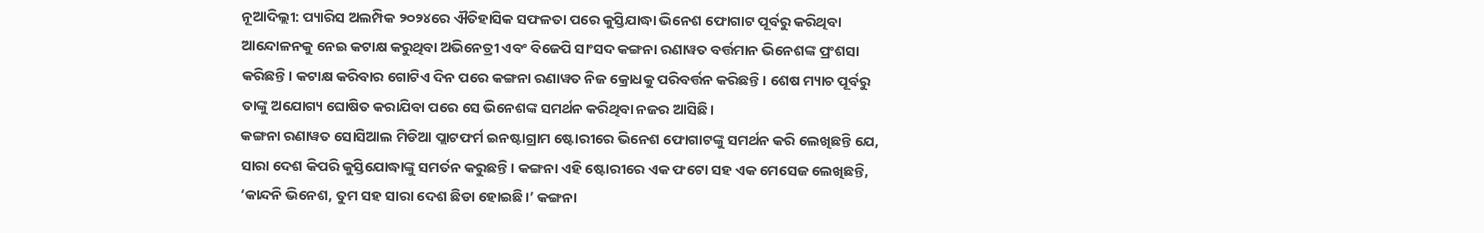ନୂଆଦିଲ୍ଲୀ: ପ୍ୟାରିସ ଅଲମ୍ପିକ ୨୦୨୪ରେ ଐତିହାସିକ ସଫଳତା ପରେ କୁସ୍ତିଯାଦ୍ଧା ଭିନେଶ ଫୋଗାଟ ପୂର୍ବରୁ କରିଥିବା ଆନ୍ଦୋଳନକୁ ନେଇ କଟାକ୍ଷ କରୁଥିବା ଅଭିନେତ୍ରୀ ଏବଂ ବିଜେପି ସାଂସଦ କଙ୍ଗନା ରଣାୱତ ବର୍ତ୍ତମାନ ଭିନେଶଙ୍କ ପ୍ରଂଶସା କରିଛନ୍ତି। କଟାକ୍ଷ କରିବାର ଗୋଟିଏ ଦିନ ପରେ କଙ୍ଗନା ରଣାୱତ ନିଜ କ୍ରୋଧକୁ ପରିବର୍ତ୍ତନ କରିଛନ୍ତି। ଶେଷ ମ୍ୟାଚ ପୂର୍ବରୁ ତାଙ୍କୁ ଅଯୋଗ୍ୟ ଘୋଷିତ କରାଯିବା ପରେ ସେ ଭିନେଶଙ୍କ ସମର୍ଥନ କରିଥିବା ନଜର ଆସିଛି।
କଙ୍ଗନା ରଣାୱତ ସୋସିଆଲ ମିଡିଆ ପ୍ଲାଟଫର୍ମ ଇନଷ୍ଟାଗ୍ରାମ ଷ୍ଟୋରୀରେ ଭିନେଶ ଫୋଗାଟଙ୍କୁ ସମର୍ଥନ କରି ଲେଖିଛନ୍ତି ଯେ, ସାରା ଦେଶ କିପରି କୁସ୍ତିଯୋଦ୍ଧାଙ୍କୁ ସମର୍ତନ କରୁଛନ୍ତି। କଙ୍ଗନା ଏହି ଷ୍ଟୋରୀରେ ଏକ ଫଟୋ ସହ ଏକ ମେସେଜ ଲେଖିଛନ୍ତି, ‘କାନ୍ଦନି ଭିନେଶ, ତୁମ ସହ ସାରା ଦେଶ ଛିଡା ହୋଇଛି।’ କଙ୍ଗନା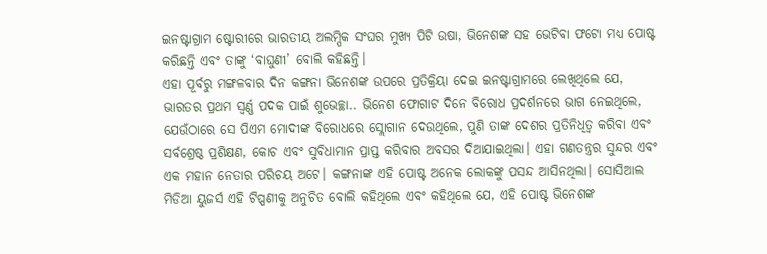ଇନଷ୍ଟାଗ୍ରାମ ଷ୍ଟୋରୀରେ ଭାରତୀୟ ଅଲମ୍ପିକ ସଂଘର ମୁଖ୍ୟ ପିଟି ଉଷା, ଭିନେଶଙ୍କ ସହ ଭେଟିବା ଫଟୋ ମଧ୍ୟ ପୋଷ୍ଟ କରିଛନ୍ତି ଏବଂ ତାଙ୍କୁ ‘ବାଘୁଣୀ’ ବୋଲି କହିଛନ୍ତି।
ଏହା ପୂର୍ବରୁ ମଙ୍ଗଳବାର ଦିନ କଙ୍ଗନା ଭିନେଶଙ୍କ ଉପରେ ପ୍ରତିକ୍ରିୟା ଦେଇ ଇନଷ୍ଟାଗ୍ରାମରେ ଲେଖିଥିଲେ ଯେ, ଭାରତର ପ୍ରଥମ ସ୍ୱର୍ଣ୍ଣ ପଦକ ପାଇଁ ଶୁଭେଚ୍ଛା.. ଭିନେଶ ଫୋଗାଟ ଦିନେ ବିରୋଧ ପ୍ରଦର୍ଶନରେ ଭାଗ ନେଇଥିଲେ, ଯେଉଁଠାରେ ସେ ପିଏମ ମୋଦୀଙ୍କ ବିରୋଧରେ ସ୍ଲୋଗାନ ଦେଉଥିଲେ, ପୁଣି ତାଙ୍କ ଦେଶର ପ୍ରତିନିଧିତ୍ୱ କରିବା ଏବଂ ସର୍ବଶ୍ରେଷ୍ଠ ପ୍ରଶିକ୍ଷଣ, କୋଚ ଏବଂ ସୁବିଧାମାନ ପ୍ରାପ୍ତ କରିବାର ଅବସର ଦିଆଯାଇଥିଲା। ଏହା ଗଣତନ୍ତ୍ରର ସୁନ୍ଦର ଏବଂ ଏକ ମହାନ ନେତାର ପରିଚୟ ଅଟେ। କଙ୍ଗନାଙ୍କ ଏହି ପୋଷ୍ଟ ଅନେକ ଲୋକଙ୍କୁ ପସନ୍ଦ ଆସିନଥିଲା। ସୋସିଆଲ ମିଡିଆ ୟୁଜର୍ସ ଏହି ଟିପ୍ପଣୀକୁ ଅନୁଚିତ ବୋଲି କହିଥିଲେ ଏବଂ କହିଥିଲେ ଯେ, ଏହି ପୋଷ୍ଟ ଭିନେଶଙ୍କ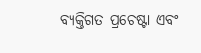ବ୍ୟକ୍ତିଗତ ପ୍ରଚେଷ୍ଟା ଏବଂ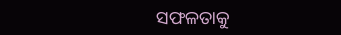ସଫଳତାକୁ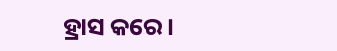ହ୍ରାସ କରେ।